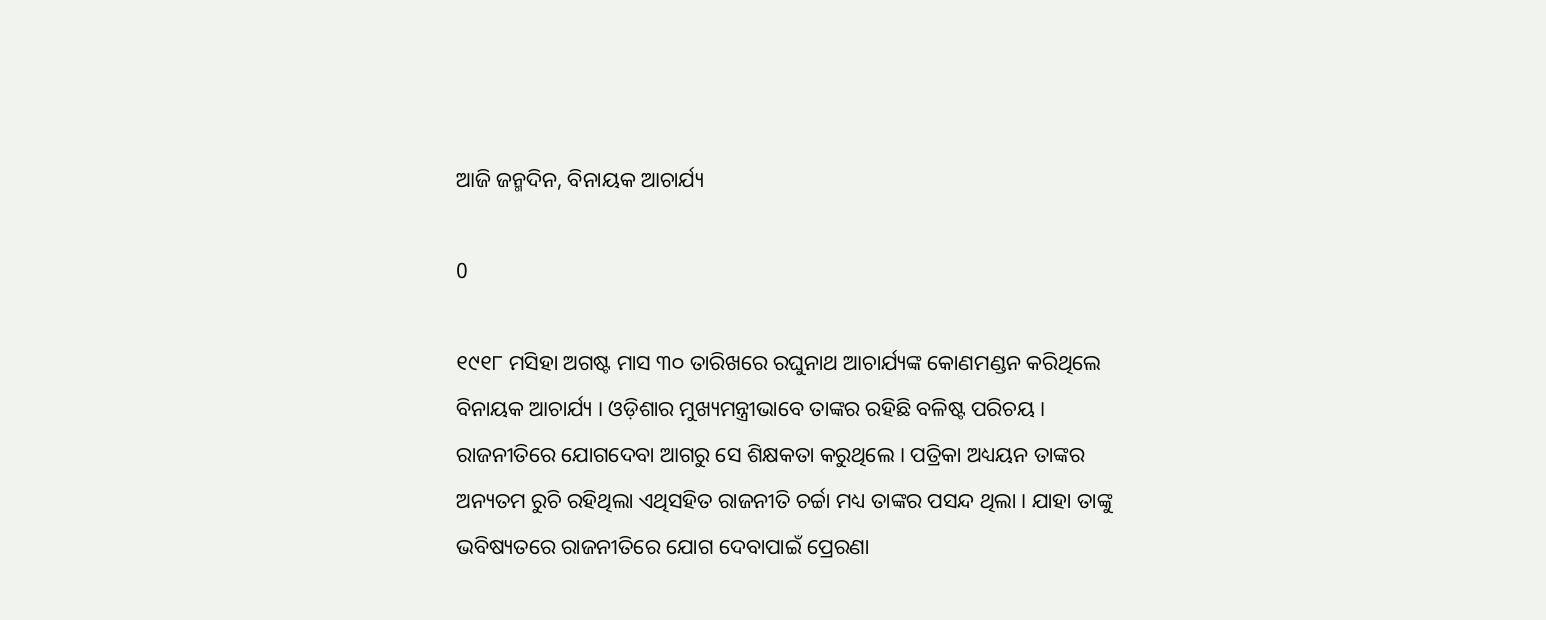ଆଜି ଜନ୍ମଦିନ, ବିନାୟକ ଆଚାର୍ଯ୍ୟ

0

୧୯୧୮ ମସିହା ଅଗଷ୍ଟ ମାସ ୩୦ ତାରିଖରେ ରଘୁନାଥ ଆଚାର୍ଯ୍ୟଙ୍କ କୋଣମଣ୍ଡନ କରିଥିଲେ ବିନାୟକ ଆଚାର୍ଯ୍ୟ । ଓଡ଼ିଶାର ମୁଖ୍ୟମନ୍ତ୍ରୀଭାବେ ତାଙ୍କର ରହିଛି ବଳିଷ୍ଟ ପରିଚୟ । ରାଜନୀତିରେ ଯୋଗଦେବା ଆଗରୁ ସେ ଶିକ୍ଷକତା କରୁଥିଲେ । ପତ୍ରିକା ଅଧ୍ୟୟନ ତାଙ୍କର ଅନ୍ୟତମ ରୁଚି ରହିଥିଲା ଏଥିସହିତ ରାଜନୀତି ଚର୍ଚ୍ଚା ମଧ୍ୟ ତାଙ୍କର ପସନ୍ଦ ଥିଲା । ଯାହା ତାଙ୍କୁ ଭବିଷ୍ୟତରେ ରାଜନୀତିରେ ଯୋଗ ଦେବାପାଇଁ ପ୍ରେରଣା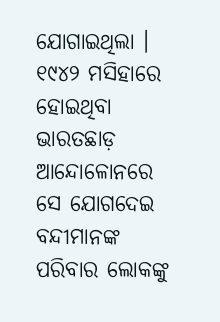ଯୋଗାଇଥିଲା । ୧୯୪୨ ମସିହାରେ ହୋଇଥିବା ଭାରତଛାଡ଼ ଆନ୍ଦୋଳୋନରେ ସେ ଯୋଗଦେଇ ବନ୍ଦୀମାନଙ୍କ ପରିବାର ଲୋକଙ୍କୁ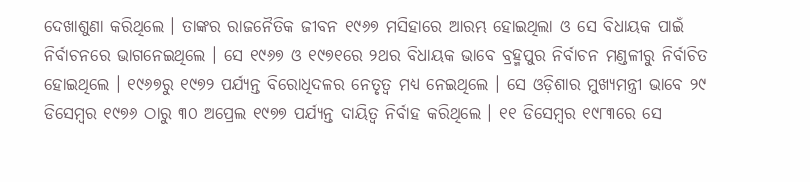ଦେଖାଶୁଣା କରିଥିଲେ । ତାଙ୍କର ରାଜନୈତିକ ଜୀବନ ୧୯୬୭ ମସିହାରେ ଆରମ୍ଭ ହୋଇଥିଲା ଓ ସେ ବିଧାୟକ ପାଇଁ ନିର୍ବାଚନରେ ଭାଗନେଇଥିଲେ । ସେ ୧୯୬୭ ଓ ୧୯୭୧ରେ ୨ଥର ବିଧାୟକ ଭାବେ ବ୍ରହ୍ମପୁର ନିର୍ବାଚନ ମଣ୍ଡଳୀରୁ ନିର୍ବାଚିତ ହୋଇଥିଲେ । ୧୯୬୭ରୁ ୧୯୭୨ ପର୍ଯ୍ୟନ୍ତ ବିରୋଧିଦଳର ନେତୃତ୍ୱ ମଧ୍ୟ ନେଇଥିଲେ । ସେ ଓଡ଼ିଶାର ମୁଖ୍ୟମନ୍ତ୍ରୀ ଭାବେ ୨୯ ଡିସେମ୍ବର ୧୯୭୬ ଠାରୁ ୩୦ ଅପ୍ରେଲ ୧୯୭୭ ପର୍ଯ୍ୟନ୍ତ ଦାୟିତ୍ୱ ନିର୍ବାହ କରିଥିଲେ । ୧୧ ଡିସେମ୍ବର ୧୯୮୩ରେ ସେ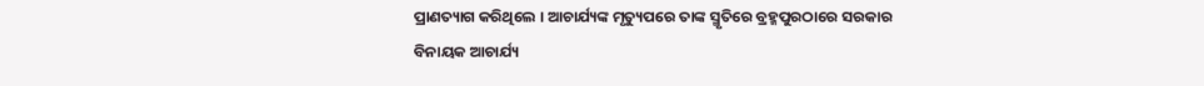ପ୍ରାଣତ୍ୟାଗ କରିଥିଲେ । ଆଚାର୍ଯ୍ୟଙ୍କ ମୃତ୍ୟୁପରେ ତାଙ୍କ ସ୍ମୃତିରେ ବ୍ରହ୍ମପୁରଠାରେ ସରକାର ବିନାୟକ ଆଚାର୍ଯ୍ୟ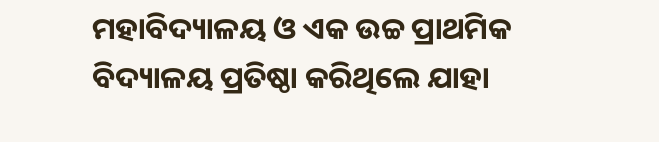ମହାବିଦ୍ୟାଳୟ ଓ ଏକ ଉଚ୍ଚ ପ୍ରାଥମିକ ବିଦ୍ୟାଳୟ ପ୍ରତିଷ୍ଠା କରିଥିଲେ ଯାହା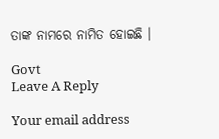ତାଙ୍କ ନାମରେ ନାମିତ ହୋଇଛି ।

Govt
Leave A Reply

Your email address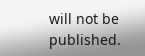will not be published.